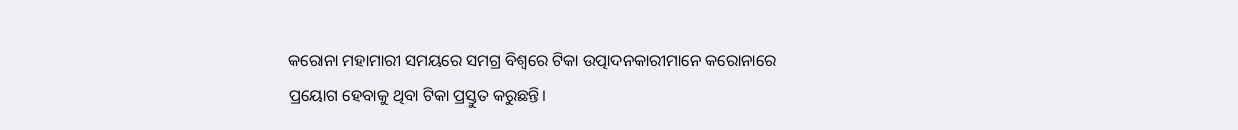କରୋନା ମହାମାରୀ ସମୟରେ ସମଗ୍ର ବିଶ୍ୱରେ ଟିକା ଉତ୍ପାଦନକାରୀମାନେ କରୋନାରେ ପ୍ରୟୋଗ ହେବାକୁ ଥିବା ଟିକା ପ୍ରସ୍ତୁତ କରୁଛନ୍ତି।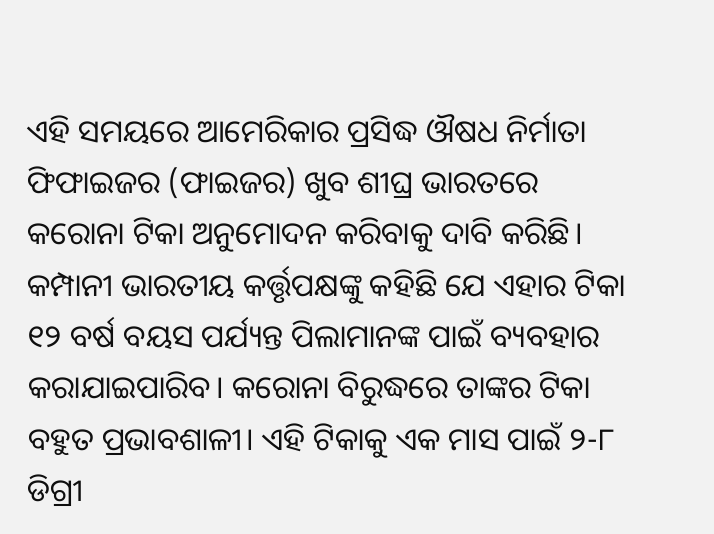ଏହି ସମୟରେ ଆମେରିକାର ପ୍ରସିଦ୍ଧ ଔଷଧ ନିର୍ମାତା ଫିଫାଇଜର (ଫାଇଜର) ଖୁବ ଶୀଘ୍ର ଭାରତରେ କରୋନା ଟିକା ଅନୁମୋଦନ କରିବାକୁ ଦାବି କରିଛି। କମ୍ପାନୀ ଭାରତୀୟ କର୍ତ୍ତୃପକ୍ଷଙ୍କୁ କହିଛି ଯେ ଏହାର ଟିକା ୧୨ ବର୍ଷ ବୟସ ପର୍ଯ୍ୟନ୍ତ ପିଲାମାନଙ୍କ ପାଇଁ ବ୍ୟବହାର କରାଯାଇପାରିବ। କରୋନା ବିରୁଦ୍ଧରେ ତାଙ୍କର ଟିକା ବହୁତ ପ୍ରଭାବଶାଳୀ। ଏହି ଟିକାକୁ ଏକ ମାସ ପାଇଁ ୨-୮ ଡିଗ୍ରୀ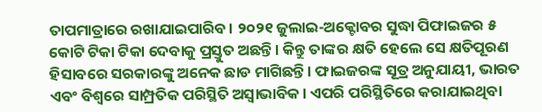ତାପମାତ୍ରାରେ ରଖାଯାଇପାରିବ। ୨୦୨୧ ଜୁଲାଇ-ଅକ୍ଟୋବର ସୁଦ୍ଧା ପିଫାଇଜର ୫ କୋଟି ଟିକା ଟିକା ଦେବାକୁ ପ୍ରସ୍ତୁତ ଅଛନ୍ତି। କିନ୍ତୁ ତାଙ୍କର କ୍ଷତି ହେଲେ ସେ କ୍ଷତିପୂରଣ ହିସାବରେ ସରକାରଙ୍କୁ ଅନେକ ଛାଡ ମାଗିଛନ୍ତି। ଫାଇଜରଙ୍କ ସୂତ୍ର ଅନୁଯାୟୀ, ଭାରତ ଏବଂ ବିଶ୍ୱରେ ସାମ୍ପ୍ରତିକ ପରିସ୍ଥିତି ଅସ୍ୱାଭାବିକ। ଏପରି ପରିସ୍ଥିତିରେ କରାଯାଇଥିବା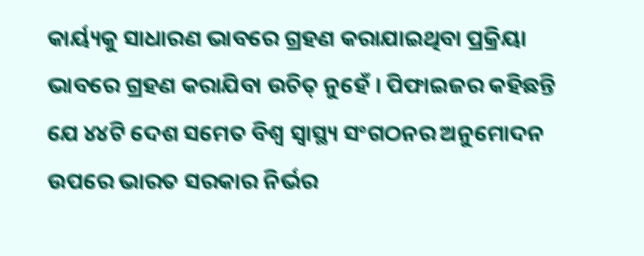କାର୍ୟ୍ୟକୁ ସାଧାରଣ ଭାବରେ ଗ୍ରହଣ କରାଯାଇଥିବା ପ୍ରକ୍ରିୟା ଭାବରେ ଗ୍ରହଣ କରାଯିବା ଉଚିତ୍ ନୁହେଁ । ପିଫାଇଜର କହିଛନ୍ତି ଯେ ୪୪ଟି ଦେଶ ସମେତ ବିଶ୍ବ ସ୍ବାସ୍ଥ୍ୟ ସଂଗଠନର ଅନୁମୋଦନ ଉପରେ ଭାରତ ସରକାର ନିର୍ଭର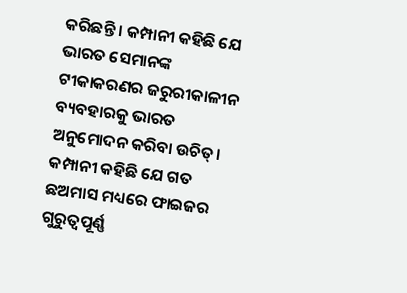କରିଛନ୍ତି । କମ୍ପାନୀ କହିଛି ଯେ ଭାରତ ସେମାନଙ୍କ ଟୀକାକରଣର ଜରୁରୀକାଳୀନ ବ୍ୟବହାରକୁ ଭାରତ ଅନୁମୋଦନ କରିବା ଉଚିତ୍। କମ୍ପାନୀ କହିଛି ଯେ ଗତ ଛଅମାସ ମଧ୍ୟରେ ଫାଇଜର ଗୁରୁତ୍ୱପୂର୍ଣ୍ଣ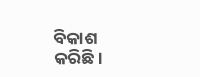ବିକାଶ କରିଛି।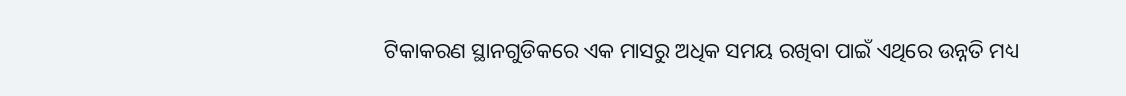ଟିକାକରଣ ସ୍ଥାନଗୁଡିକରେ ଏକ ମାସରୁ ଅଧିକ ସମୟ ରଖିବା ପାଇଁ ଏଥିରେ ଉନ୍ନତି ମଧ୍ୟ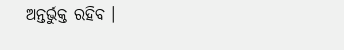ଅନ୍ତର୍ଭୁକ୍ତ ରହିବ ।